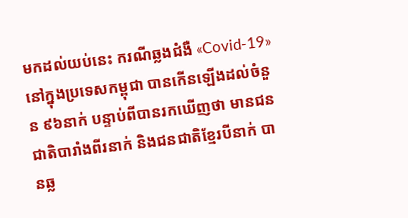មកដល់យប់នេះ ករណីឆ្លងជំងឺ «Covid-19» នៅក្នុងប្រទេសកម្ពុជា បានកើនឡើងដល់ចំនួន ៩៦នាក់ បន្ទាប់ពីបានរកឃើញថា មានជនជាតិបារាំងពីរនាក់ និងជនជាតិខ្មែរបីនាក់ បានឆ្ល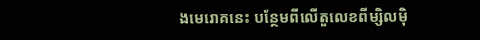ងមេរោគនេះ បន្ថែមពីលើតួលេខពីម្សិលម៉ិ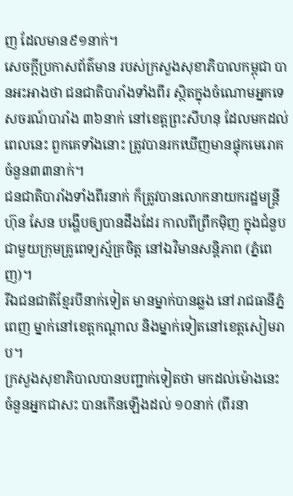ញ ដែលមាន៩១នាក់។
សេចក្ដីប្រកាសព័ត៌មាន របស់ក្រសួងសុខាភិបាលកម្ពុជា បានអះអាងថា ជនជាតិបារាំងទាំងពីរ ស្ថិតក្នុងចំណោមអ្នកទេសចរណ៍បារាំង ៣៦នាក់ នៅខេត្តព្រះសីហនុ ដែលមកដល់ពេលនេះ ពួកគេទាំងនោះ ត្រូវបានរកឃើញមានផ្ទុកមេរោគ ចំនួន៣៣នាក់។
ជនជាតិបារាំងទាំងពីរនាក់ ក៏ត្រូវបានលោកនាយករដ្ឋមន្ត្រី ហ៊ុន សែន បង្ហើបឲ្យបានដឹងដែរ កាលពីព្រឹកម៉ិញ ក្នុងជំនួបជាមួយក្រុមគ្រូពេទ្យស្ម័គ្រចិត្ត នៅឯវិមានសន្តិភាព (ភ្នំពេញ)។
រីឯជនជាតិខ្មែរបីនាក់ទៀត មានម្នាក់បានឆ្លង នៅរាជធានីភ្នំពេញ ម្នាក់នៅខេត្តកណ្ដាល និងម្នាក់ទៀតនៅខេត្តសៀមរាប។
ក្រសួងសុខាភិបាលបានបញ្ជាក់ទៀតថា មកដល់ម៉ោងនេះ ចំនួនអ្នកជាសះ បានកើនឡើងដល់ ១០នាក់ (ពីរនា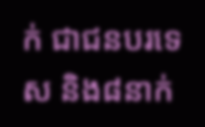ក់ ជាជនបរទេស និង៨នាក់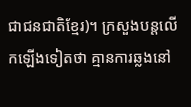ជាជនជាតិខ្មែរ)។ ក្រសួងបន្តលើកឡើងទៀតថា គ្មានការឆ្លងនៅ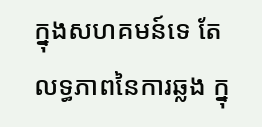ក្នុងសហគមន៍ទេ តែលទ្ធភាពនៃការឆ្លង ក្នុ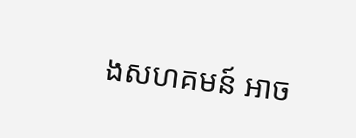ងសហគមន៍ អាច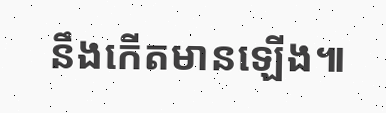នឹងកើតមានឡើង៕